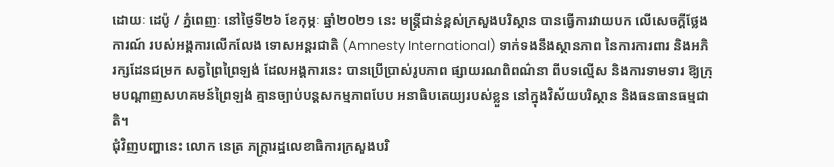ដោយៈ ដេប៉ូ / ភ្នំពេញៈ នៅថ្ងៃទី២៦ ខែកុម្ភៈ ឆ្នាំ២០២១ នេះ មន្ត្រីជាន់ខ្ពស់ក្រសួងបរិស្ថាន បានធ្វើការវាយបក លើសេចក្តីថ្លែងការណ៍ របស់អង្គការលើកលែង ទោសអន្តរជាតិ (Amnesty International) ទាក់ទងនឹងស្ថានភាព នៃការការពារ និងអភិរក្សដែនជម្រក សត្វព្រៃព្រៃឡង់ ដែលអង្គការនេះ បានប្រើប្រាស់រូបភាព ផ្សាយរណពិពណ៌នា ពីបទល្មើស និងការទាមទារ ឱ្យក្រុមបណ្តាញសហគមន៍ព្រៃឡង់ គ្មានច្បាប់បន្តសកម្មភាពបែប អនាធិបតេយ្យរបស់ខ្លួន នៅក្នុងវិស័យបរិស្ថាន និងធនធានធម្មជាតិ។
ជុំវិញបញ្ហានេះ លោក នេត្រ ភក្ត្រារដ្ឋលេខាធិការក្រសួងបរិ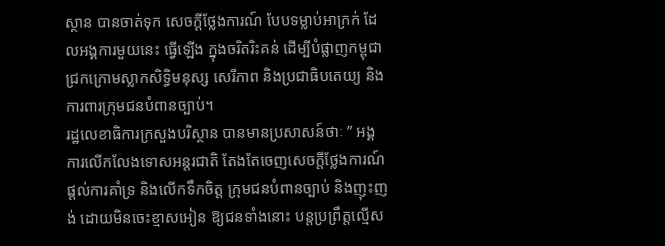ស្ថាន បានចាត់ទុក សេចក្តីថ្លែងការណ៍ បែបទម្លាប់អាក្រក់ ដែលអង្គការមួយនេះ ធ្វើឡើង ក្នុងចរិតរិះគន់ ដើម្បីបំផ្លាញកម្ពុជា ជ្រកក្រោមស្លាកសិទ្ធិមនុស្ស សេរីភាព និងប្រជាធិបតេយ្យ និងការពារក្រុមជនបំពានច្បាប់។
រដ្ឋលេខាធិការក្រសួងបរិស្ថាន បានមានប្រសាសន៍ថាៈ ” អង្គការលើកលែងទោសអន្តរជាតិ តែងតែចេញសេចក្តីថ្លែងការណ៍ ផ្តល់ការគាំទ្រ និងលើកទឹកចិត្ត ក្រុមជនបំពានច្បាប់ និងញុះញង់ ដោយមិនចេះខ្មាសអៀន ឱ្យជនទាំងនោះ បន្តប្រព្រឹត្តល្មើស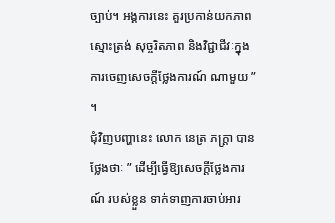ច្បាប់។ អង្គការនេះ គួរប្រកាន់យកភាពស្មោះត្រង់ សុច្ចរិតភាព និងវិជ្ជាជីវៈក្នុងការចេញសេចក្តីថ្លែងការណ៍ ណាមួយ ” ។
ជុំវិញបញ្ហានេះ លោក នេត្រ ភក្ត្រា បានថ្លែងថាៈ ” ដើម្បីធ្វើឱ្យសេចក្តីថ្លែងការណ៍ របស់ខ្លួន ទាក់ទាញការចាប់អារ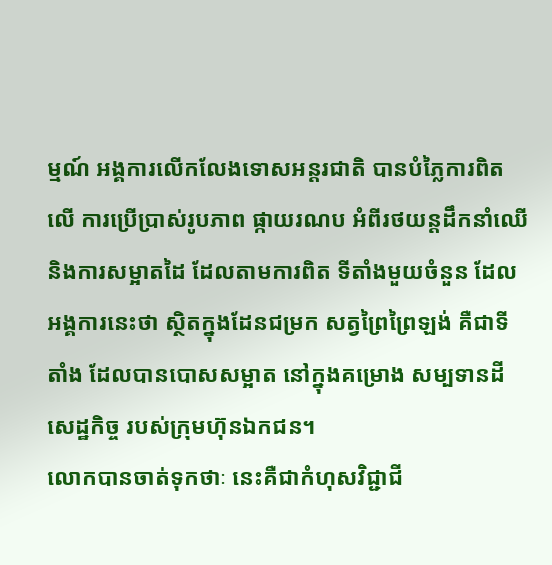ម្មណ៍ អង្គការលើកលែងទោសអន្តរជាតិ បានបំភ្លៃការពិតលើ ការប្រើប្រាស់រូបភាព ផ្កាយរណប អំពីរថយន្តដឹកនាំឈើ និងការសម្អាតដៃ ដែលតាមការពិត ទីតាំងមួយចំនួន ដែលអង្គការនេះថា ស្ថិតក្នុងដែនជម្រក សត្វព្រៃព្រៃឡង់ គឺជាទីតាំង ដែលបានបោសសម្អាត នៅក្នុងគម្រោង សម្បទានដីសេដ្ឋកិច្ច របស់ក្រុមហ៊ុនឯកជន។
លោកបានចាត់ទុកថាៈ នេះគឺជាកំហុសវិជ្ជាជី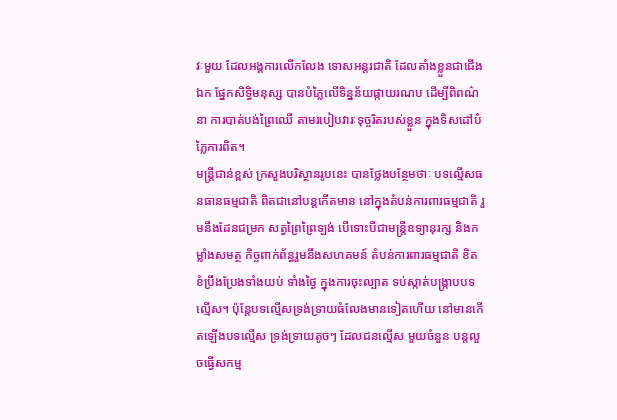វៈមួយ ដែលអង្គការលើកលែង ទោសអន្តរជាតិ ដែលតាំងខ្លួនជាជើងឯក ផ្នែកសិទ្ធិមនុស្ស បានបំភ្លៃលើទិន្នន័យផ្កាយរណប ដើម្បីពិពណ៌នា ការបាត់បង់ព្រៃឈើ តាមរបៀបវារៈទុច្ចរិតរបស់ខ្លួន ក្នុងទិសដៅបំភ្លៃការពិត។
មន្ត្រីជាន់ខ្ពស់ ក្រសួងបរិស្ថានរូបនេះ បានថ្លែងបន្ថែមថាៈ បទល្មើសធនធានធម្មជាតិ ពិតជានៅបន្តកើតមាន នៅក្នុងតំបន់ការពារធម្មជាតិ រួមនឹងដែនជម្រក សត្វព្រៃព្រៃឡង់ បើទោះបីជាមន្ត្រីឧទ្យានុរក្ស និងកម្លាំងសមត្ថ កិច្ចពាក់ព័ន្ធរួមនឹងសហគមន៍ តំបន់ការពារធម្មជាតិ ខិតខំប្រឹងប្រែងទាំងយប់ ទាំងថ្ងៃ ក្នុងការចុះល្បាត ទប់ស្កាត់បង្ក្រាបបទល្មើស។ ប៉ុន្តែបទល្មើសទ្រង់ទ្រាយធំលែងមានទៀតហើយ នៅមានកើតឡើងបទល្មើស ទ្រង់ទ្រាយតូចៗ ដែលជនល្មើស មួយចំនួន បន្តលួចធ្វើសកម្ម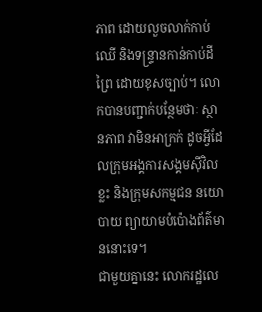ភាព ដោយលួចលាក់កាប់ឈើ និងទន្ទ្រានកាន់កាប់ដីព្រៃ ដោយខុសច្បាប់។ លោកបានបញ្ជាក់បន្ថែមថាៈ ស្ថានភាព វាមិនអាក្រក់ ដូចអ្វីដែលក្រុមអង្គការសង្គមស៊ីវិលខ្លះ និងក្រុមសកម្មជន នយោបាយ ព្យាយាមបំប៉ោងព័ត៌មាននោះទេ។
ជាមួយគ្នានេះ លោករដ្ឋលេ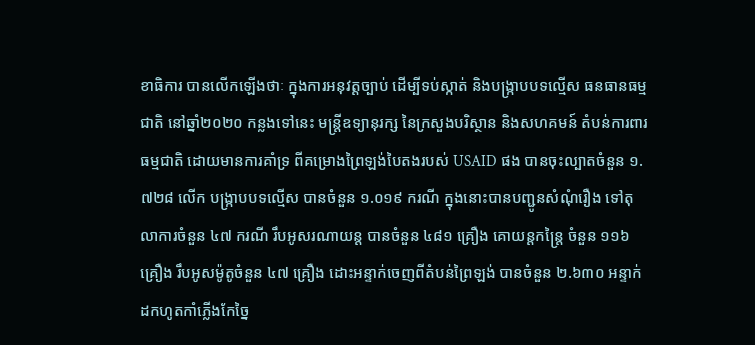ខាធិការ បានលើកឡើងថាៈ ក្នុងការអនុវត្តច្បាប់ ដើម្បីទប់ស្កាត់ និងបង្ក្រាបបទល្មើស ធនធានធម្មជាតិ នៅឆ្នាំ២០២០ កន្លងទៅនេះ មន្ត្រីឧទ្យានុរក្ស នៃក្រសួងបរិស្ថាន និងសហគមន៍ តំបន់ការពារធម្មជាតិ ដោយមានការគាំទ្រ ពីគម្រោងព្រៃឡង់បៃតងរបស់ USAID ផង បានចុះល្បាតចំនួន ១.៧២៨ លើក បង្ក្រាបបទល្មើស បានចំនួន ១.០១៩ ករណី ក្នុងនោះបានបញ្ជូនសំណុំរឿង ទៅតុលាការចំនួន ៤៧ ករណី រឹបអូសរណាយន្ត បានចំនួន ៤៨១ គ្រឿង គោយន្តកន្ត្រៃ ចំនួន ១១៦ គ្រឿង រឹបអូសម៉ូតូចំនួន ៤៧ គ្រឿង ដោះអន្ទាក់ចេញពីតំបន់ព្រៃឡង់ បានចំនួន ២.៦៣០ អន្ទាក់ ដកហូតកាំភ្លើងកែច្នៃ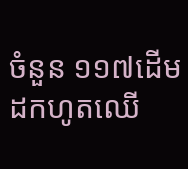ចំនួន ១១៧ដើម ដកហូតឈើ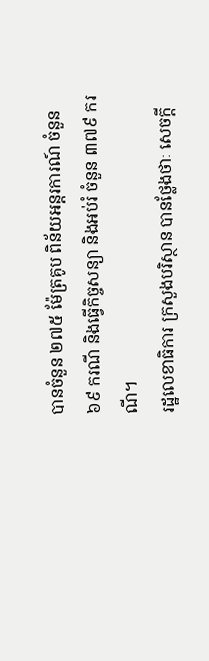បានចំនួន ២៧៥ ម៉ែត្រគូប ពិន័យអន្តរការណ៍ ចំនួន ៦៩ ករណី និងធ្វើកិច្ចសន្យា និងអប់រំ ចំនួន ៣៧៩ ករណី។
រដ្ឋលេខាធិការ ក្រសួងបរិស្ថាន បានថ្លែងថាៈ សេចក្តី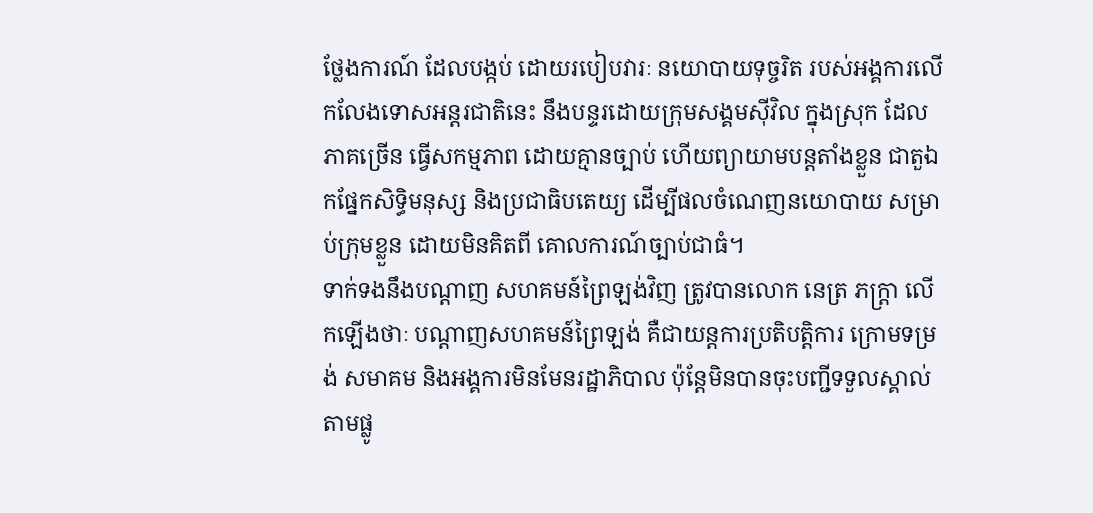ថ្លែងការណ៍ ដែលបង្កប់ ដោយរបៀបវារៈ នយោបាយទុច្ចរិត របស់អង្គការលើកលែងទោសអន្តរជាតិនេះ នឹងបន្ទរដោយក្រុមសង្គមស៊ីវិល ក្នុងស្រុក ដែលភាគច្រើន ធ្វើសកម្មភាព ដោយគ្មានច្បាប់ ហើយព្យាយាមបន្តតាំងខ្លួន ជាតួឯកផ្នែកសិទ្ធិមនុស្ស និងប្រជាធិបតេយ្យ ដើម្បីផលចំណេញនយោបាយ សម្រាប់ក្រុមខ្លួន ដោយមិនគិតពី គោលការណ៍ច្បាប់ជាធំ។
ទាក់ទងនឹងបណ្តាញ សហគមន៍ព្រៃឡង់វិញ ត្រូវបានលោក នេត្រ ភក្ត្រា លើកឡើងថាៈ បណ្តាញសហគមន៍ព្រៃឡង់ គឺជាយន្តការប្រតិបត្តិការ ក្រោមទម្រង់ សមាគម និងអង្គការមិនមែនរដ្ឋាភិបាល ប៉ុន្តែមិនបានចុះបញ្ជីទទួលស្គាល់តាមផ្លូ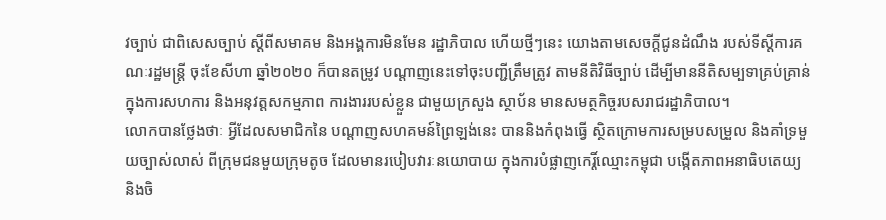វច្បាប់ ជាពិសេសច្បាប់ ស្តីពីសមាគម និងអង្គការមិនមែន រដ្ឋាភិបាល ហើយថ្មីៗនេះ យោងតាមសេចក្តីជូនដំណឹង របស់ទីស្តីការគណៈរដ្ឋមន្ត្រី ចុះខែសីហា ឆ្នាំ២០២០ ក៏បានតម្រូវ បណ្តាញនេះទៅចុះបញ្ជីត្រឹមត្រូវ តាមនីតិវិធីច្បាប់ ដើម្បីមាននីតិសម្បទាគ្រប់គ្រាន់ ក្នុងការសហការ និងអនុវត្តសកម្មភាព ការងាររបស់ខ្លួន ជាមួយក្រសួង ស្ថាប័ន មានសមត្ថកិច្ចរបសរាជរដ្ឋាភិបាល។
លោកបានថ្លែងថាៈ អ្វីដែលសមាជិកនៃ បណ្តាញសហគមន៍ព្រៃឡង់នេះ បាននិងកំពុងធ្វើ ស្ថិតក្រោមការសម្របសម្រួល និងគាំទ្រមួយច្បាស់លាស់ ពីក្រុមជនមួយក្រុមតូច ដែលមានរបៀបវារៈនយោបាយ ក្នុងការបំផ្លាញកេរ្តិ៍ឈ្មោះកម្ពុជា បង្កើតភាពអនាធិបតេយ្យ និងចិ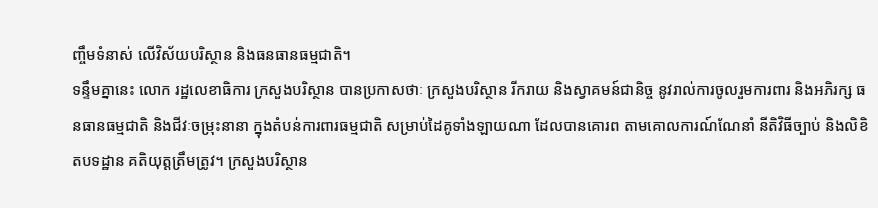ញ្ចឹមទំនាស់ លើវិស័យបរិស្ថាន និងធនធានធម្មជាតិ។
ទន្ទឹមគ្នានេះ លោក រដ្ឋលេខាធិការ ក្រសួងបរិស្ថាន បានប្រកាសថាៈ ក្រសួងបរិស្ថាន រីករាយ និងស្វាគមន៍ជានិច្ច នូវរាល់ការចូលរួមការពារ និងអភិរក្ស ធនធានធម្មជាតិ និងជីវៈចម្រុះនានា ក្នុងតំបន់ការពារធម្មជាតិ សម្រាប់ដៃគូទាំងឡាយណា ដែលបានគោរព តាមគោលការណ៍ណែនាំ នីតិវិធីច្បាប់ និងលិខិតបទដ្ឋាន គតិយុត្តត្រឹមត្រូវ។ ក្រសួងបរិស្ថាន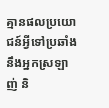គ្មានផលប្រយោជន៍អ្វីទៅប្រឆាំងនឹងអ្នកស្រឡាញ់ និ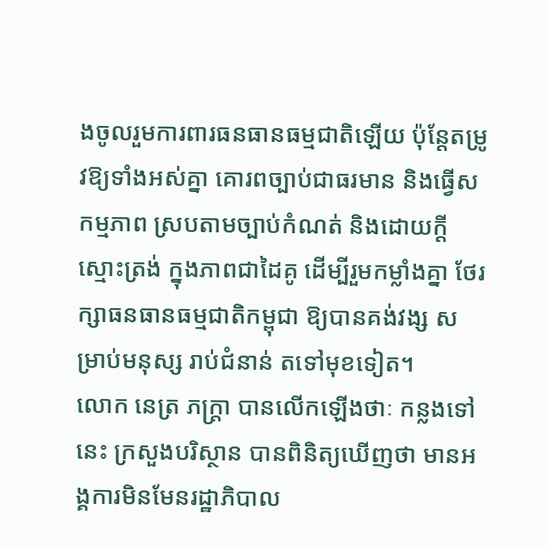ងចូលរួមការពារធនធានធម្មជាតិឡើយ ប៉ុន្តែតម្រូវឱ្យទាំងអស់គ្នា គោរពច្បាប់ជាធរមាន និងធ្វើសកម្មភាព ស្របតាមច្បាប់កំណត់ និងដោយក្តីស្មោះត្រង់ ក្នុងភាពជាដៃគូ ដើម្បីរួមកម្លាំងគ្នា ថែរក្សាធនធានធម្មជាតិកម្ពុជា ឱ្យបានគង់វង្ស សម្រាប់មនុស្ស រាប់ជំនាន់ តទៅមុខទៀត។
លោក នេត្រ ភក្ត្រា បានលើកឡើងថាៈ កន្លងទៅនេះ ក្រសួងបរិស្ថាន បានពិនិត្យឃើញថា មានអង្គការមិនមែនរដ្ឋាភិបាល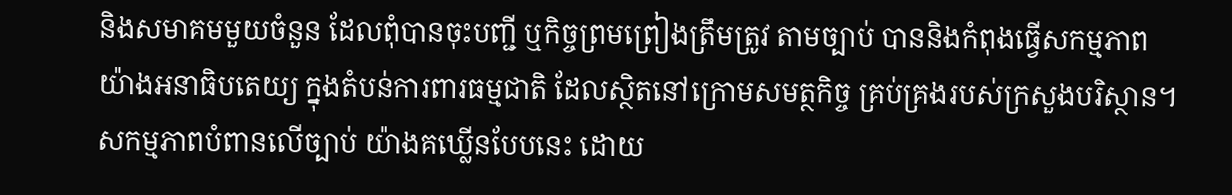និងសមាគមមួយចំនួន ដែលពុំបានចុះបញ្ជី ឬកិច្ចព្រមព្រៀងត្រឹមត្រូវ តាមច្បាប់ បាននិងកំពុងធ្វើសកម្មភាព យ៉ាងអនាធិបតេយ្យ ក្នុងតំបន់ការពារធម្មជាតិ ដែលស្ថិតនៅក្រោមសមត្ថកិច្ច គ្រប់គ្រងរបស់ក្រសួងបរិស្ថាន។ សកម្មភាពបំពានលើច្បាប់ យ៉ាងគឃ្លើនបែបនេះ ដោយ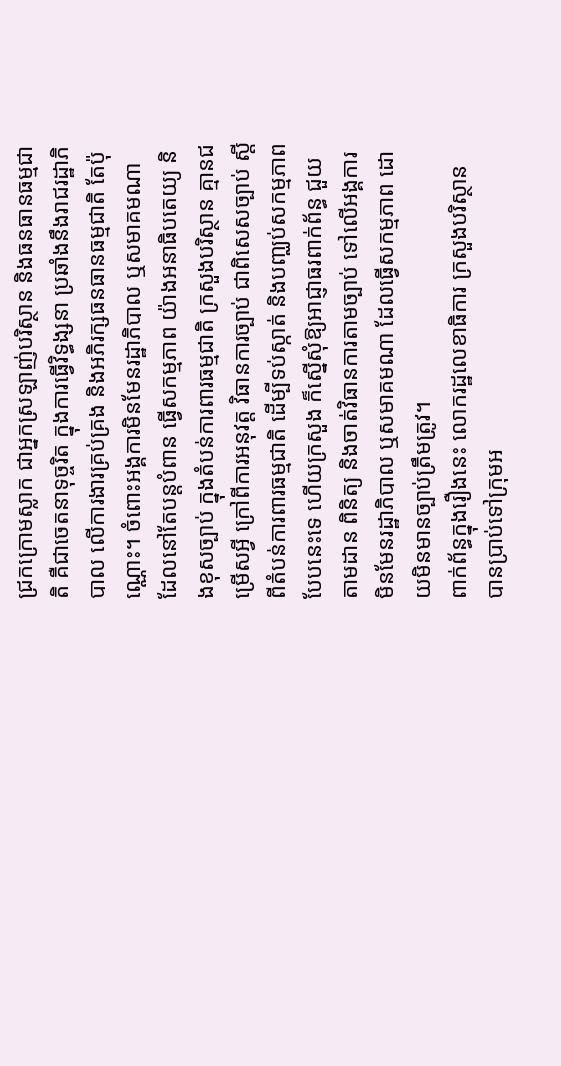ជ្រកក្រោមស្លាក ជាអ្នកស្រឡាញ់បរិស្ថាន និងធនធានធម្មជាតិ គឺជាចេតនាទុច្ចរិត ក្នុងការធ្វើវិទ្ធង្សនា ប្រឆាំងនឹងរាជរដ្ឋាភិបាល លើការងារគ្រប់គ្រង និងអភិរក្សធនធានធម្មជាតិ តែប៉ុណ្ណោះ។ ចំពោះអង្គការមិនមែនរដ្ឋាភិបាល ឬសមាគមណា ដែលនៅតែបន្តបំពាន ធ្វើសកម្មភាព យ៉ាងអនាធិបតេយ្យ និងខុសច្បាប់ ក្នុងតំបន់ការពារធម្មជាតិ ក្រសួងបរិស្ថាន គ្មានជម្រើសអ្វី ក្រៅពីការអនុវត្ត វិធានការច្បាប់ ជាពិសេសច្បាប់ ស្តីពីតំបន់ការពារធម្មជាតិ ដើម្បីទប់ស្កាត់ និងបញ្ឈប់សកម្មភាព បែបនេះទេ ហើយក្រសួង ក៏ស្នើសុំឱ្យអាជ្ញាធរពាក់ព័ន្ធ ជួយតាមដាន ពិនិត្យ និងចាត់វិធានការតាមច្បាប់ ទៅលើអង្គការមិនមែនរដ្ឋាភិបាល ឬសមាគមណា ដែលធ្វើសកម្មភាព ដោយមិនមានច្បាប់ត្រឹមត្រូវ។
ពាក់ព័ន្ធក្នុងរឿងនេះ លោករដ្ឋលេខាធិការ ក្រសួងបរិស្ថាន បានប្រាប់ទៅក្រុមអ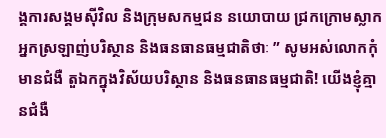ង្គការសង្គមស៊ីវិល និងក្រុមសកម្មជន នយោបាយ ជ្រកក្រោមស្លាក អ្នកស្រឡាញ់បរិស្ថាន និងធនធានធម្មជាតិថាៈ ” សូមអស់លោកកុំមានជំងឺ តួឯកក្នុងវិស័យបរិស្ថាន និងធនធានធម្មជាតិ! យើងខ្ញុំគ្មានជំងឺ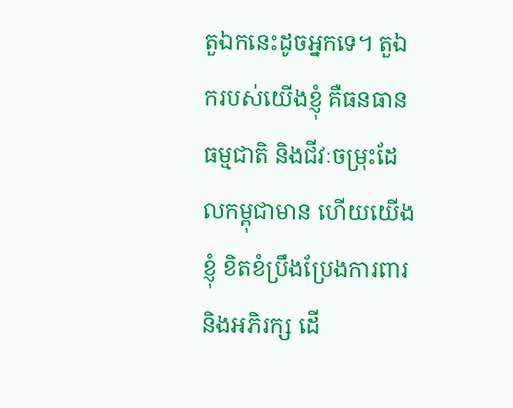តួឯកនេះដូចអ្នកទេ។ តួឯករបស់យើងខ្ញុំ គឺធនធានធម្មជាតិ និងជីវៈចម្រុះដែលកម្ពុជាមាន ហើយយើងខ្ញុំ ខិតខំប្រឹងប្រែងការពារ និងអភិរក្ស ដើ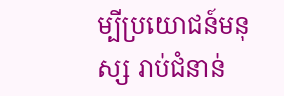ម្បីប្រយោជន៍មនុស្ស រាប់ជំនាន់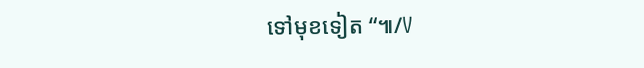ទៅមុខទៀត “៕/V